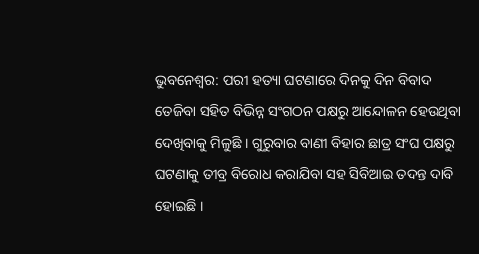ଭୁବନେଶ୍ବର: ପରୀ ହତ୍ୟା ଘଟଣାରେ ଦିନକୁ ଦିନ ବିବାଦ ତେଜିବା ସହିତ ବିଭିନ୍ନ ସଂଗଠନ ପକ୍ଷରୁ ଆନ୍ଦୋଳନ ହେଉଥିବା ଦେଖିବାକୁ ମିଳୁଛି । ଗୁରୁବାର ବାଣୀ ବିହାର ଛାତ୍ର ସଂଘ ପକ୍ଷରୁ ଘଟଣାକୁ ତୀବ୍ର ବିରୋଧ କରାଯିବା ସହ ସିବିଆଇ ତଦନ୍ତ ଦାବି ହୋଇଛି ।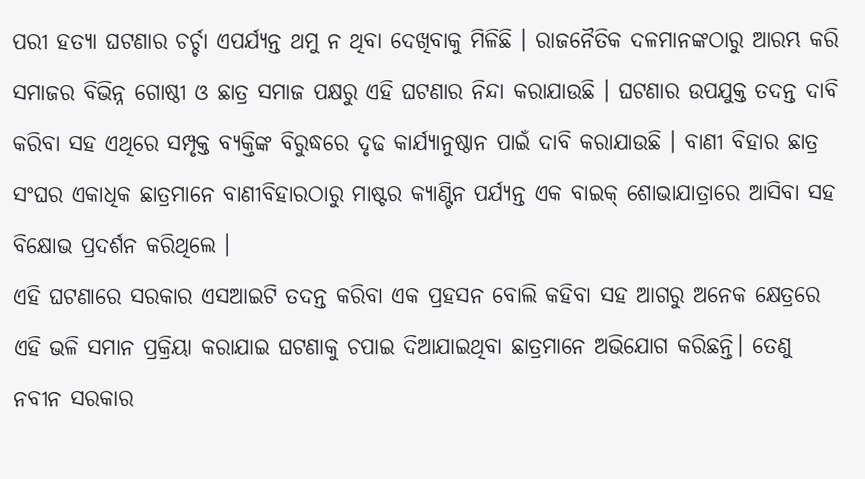ପରୀ ହତ୍ୟା ଘଟଣାର ଚର୍ଚ୍ଚା ଏପର୍ଯ୍ୟନ୍ତ ଥମୁ ନ ଥିବା ଦେଖିବାକୁ ମିଳିଛି । ରାଜନୈତିକ ଦଳମାନଙ୍କଠାରୁ ଆରମ୍ଭ କରି ସମାଜର ବିଭିନ୍ନ ଗୋଷ୍ଠୀ ଓ ଛାତ୍ର ସମାଜ ପକ୍ଷରୁ ଏହି ଘଟଣାର ନିନ୍ଦା କରାଯାଉଛି । ଘଟଣାର ଉପଯୁକ୍ତ ତଦନ୍ତ ଦାବି କରିବା ସହ ଏଥିରେ ସମ୍ପୃକ୍ତ ବ୍ୟକ୍ତିଙ୍କ ବିରୁଦ୍ଧରେ ଦୃଢ କାର୍ଯ୍ୟାନୁଷ୍ଠାନ ପାଇଁ ଦାବି କରାଯାଉଛି । ବାଣୀ ବିହାର ଛାତ୍ର ସଂଘର ଏକାଧିକ ଛାତ୍ରମାନେ ବାଣୀବିହାରଠାରୁ ମାଷ୍ଟର କ୍ୟାଣ୍ଟିନ ପର୍ଯ୍ୟନ୍ତ ଏକ ବାଇକ୍ ଶୋଭାଯାତ୍ରାରେ ଆସିବା ସହ ବିକ୍ଷୋଭ ପ୍ରଦର୍ଶନ କରିଥିଲେ ।
ଏହି ଘଟଣାରେ ସରକାର ଏସଆଇଟି ତଦନ୍ତ କରିବା ଏକ ପ୍ରହସନ ବୋଲି କହିବା ସହ ଆଗରୁ ଅନେକ କ୍ଷେତ୍ରରେ ଏହି ଭଳି ସମାନ ପ୍ରକ୍ରିୟା କରାଯାଇ ଘଟଣାକୁ ଚପାଇ ଦିଆଯାଇଥିବା ଛାତ୍ରମାନେ ଅଭିଯୋଗ କରିଛନ୍ତି। ତେଣୁ ନବୀନ ସରକାର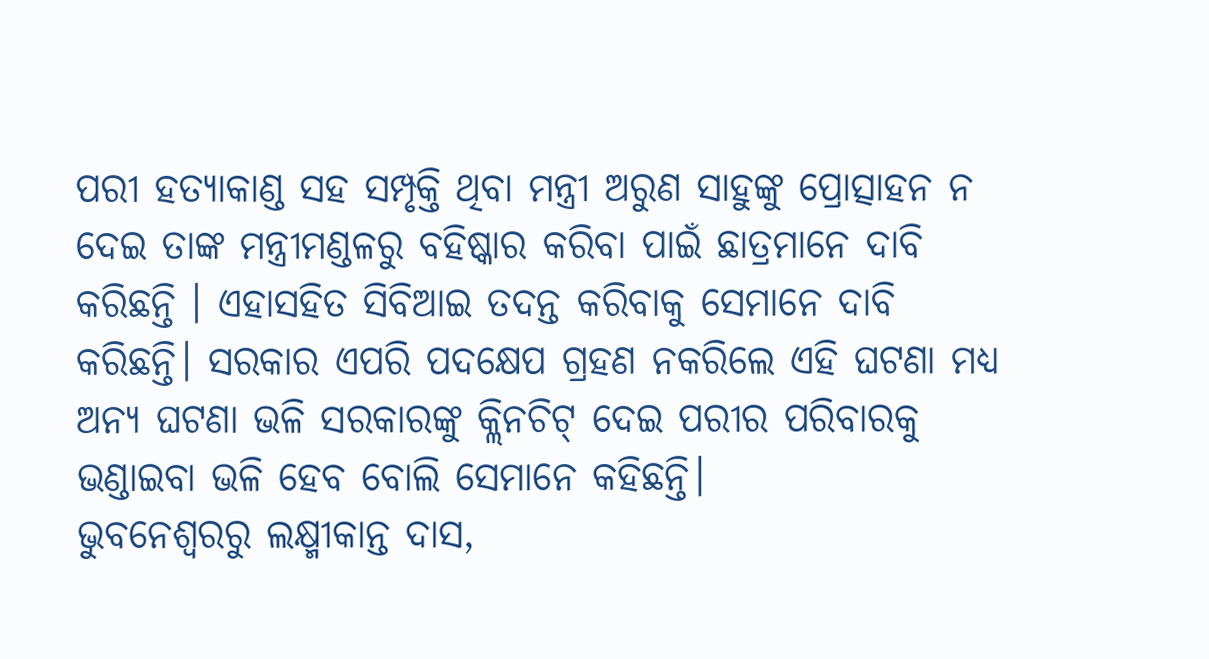ପରୀ ହତ୍ୟାକାଣ୍ଡ ସହ ସମ୍ପୃକ୍ତି ଥିବା ମନ୍ତ୍ରୀ ଅରୁଣ ସାହୁଙ୍କୁ ପ୍ରୋତ୍ସାହନ ନ ଦେଇ ତାଙ୍କ ମନ୍ତ୍ରୀମଣ୍ଡଳରୁ ବହିଷ୍କାର କରିବା ପାଇଁ ଛାତ୍ରମାନେ ଦାବି କରିଛନ୍ତି । ଏହାସହିତ ସିବିଆଇ ତଦନ୍ତ କରିବାକୁ ସେମାନେ ଦାବି କରିଛନ୍ତି। ସରକାର ଏପରି ପଦକ୍ଷେପ ଗ୍ରହଣ ନକରିଲେ ଏହି ଘଟଣା ମଧ୍ୟ ଅନ୍ୟ ଘଟଣା ଭଳି ସରକାରଙ୍କୁ କ୍ଲିନଚିଟ୍ ଦେଇ ପରୀର ପରିବାରକୁ ଭଣ୍ଡାଇବା ଭଳି ହେବ ବୋଲି ସେମାନେ କହିଛନ୍ତି।
ଭୁବନେଶ୍ବରରୁ ଲକ୍ଷ୍ମୀକାନ୍ତ ଦାସ,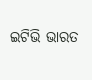ଇଟିଭି ଭାରତ